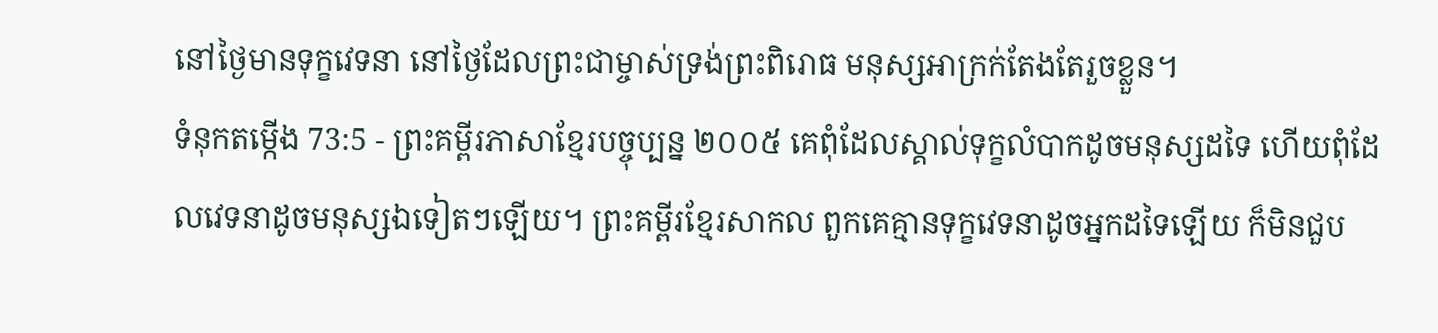នៅថ្ងៃមានទុក្ខវេទនា នៅថ្ងៃដែលព្រះជាម្ចាស់ទ្រង់ព្រះពិរោធ មនុស្សអាក្រក់តែងតែរួចខ្លួន។
ទំនុកតម្កើង 73:5 - ព្រះគម្ពីរភាសាខ្មែរបច្ចុប្បន្ន ២០០៥ គេពុំដែលស្គាល់ទុក្ខលំបាកដូចមនុស្សដទៃ ហើយពុំដែលវេទនាដូចមនុស្សឯទៀតៗឡើយ។ ព្រះគម្ពីរខ្មែរសាកល ពួកគេគ្មានទុក្ខវេទនាដូចអ្នកដទៃឡើយ ក៏មិនជួប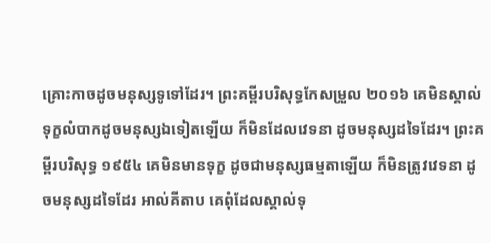គ្រោះកាចដូចមនុស្សទូទៅដែរ។ ព្រះគម្ពីរបរិសុទ្ធកែសម្រួល ២០១៦ គេមិនស្គាល់ទុក្ខលំបាកដូចមនុស្សឯទៀតឡើយ ក៏មិនដែលវេទនា ដូចមនុស្សដទៃដែរ។ ព្រះគម្ពីរបរិសុទ្ធ ១៩៥៤ គេមិនមានទុក្ខ ដូចជាមនុស្សធម្មតាឡើយ ក៏មិនត្រូវវេទនា ដូចមនុស្សដទៃដែរ អាល់គីតាប គេពុំដែលស្គាល់ទុ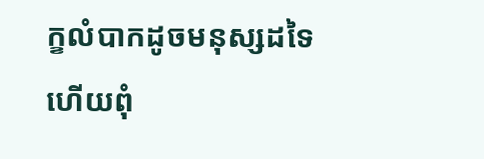ក្ខលំបាកដូចមនុស្សដទៃ ហើយពុំ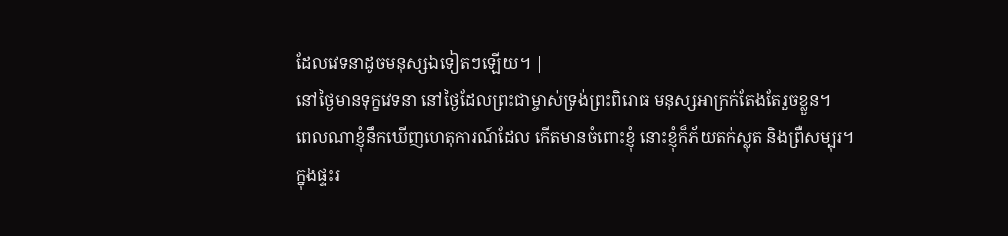ដែលវេទនាដូចមនុស្សឯទៀតៗឡើយ។ |
នៅថ្ងៃមានទុក្ខវេទនា នៅថ្ងៃដែលព្រះជាម្ចាស់ទ្រង់ព្រះពិរោធ មនុស្សអាក្រក់តែងតែរួចខ្លួន។
ពេលណាខ្ញុំនឹកឃើញហេតុការណ៍ដែល កើតមានចំពោះខ្ញុំ នោះខ្ញុំក៏ភ័យតក់ស្លុត និងព្រឺសម្បុរ។
ក្នុងផ្ទះរ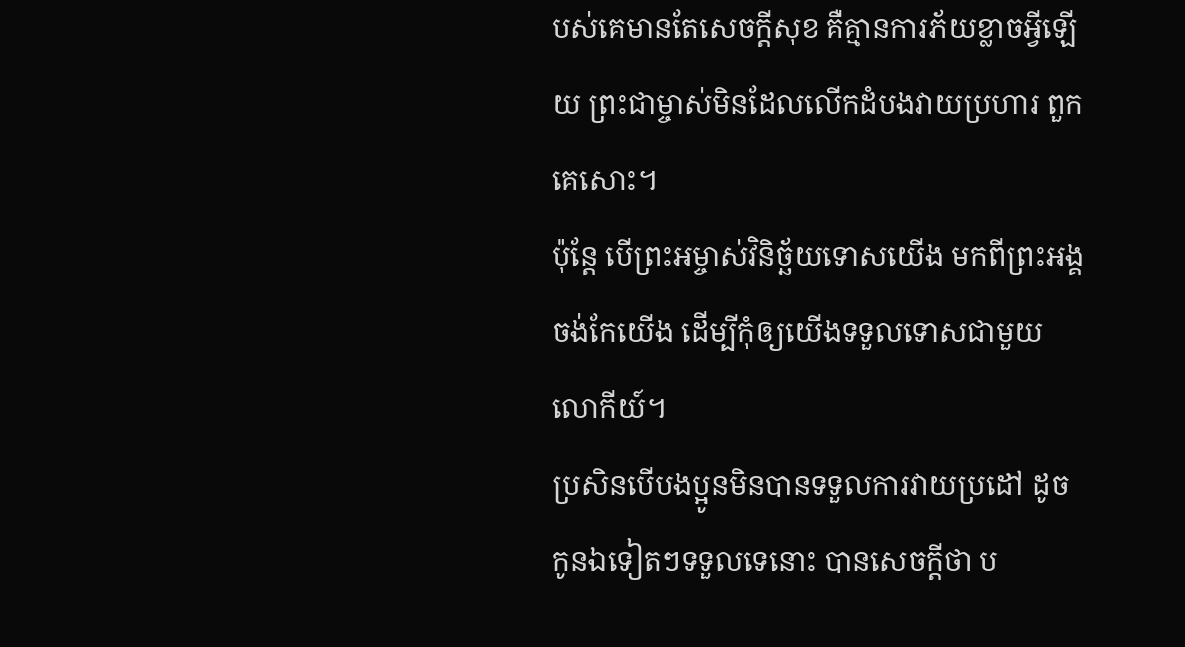បស់គេមានតែសេចក្ដីសុខ គឺគ្មានការភ័យខ្លាចអ្វីឡើយ ព្រះជាម្ចាស់មិនដែលលើកដំបងវាយប្រហារ ពួកគេសោះ។
ប៉ុន្តែ បើព្រះអម្ចាស់វិនិច្ឆ័យទោសយើង មកពីព្រះអង្គចង់កែយើង ដើម្បីកុំឲ្យយើងទទួលទោសជាមួយលោកីយ៍។
ប្រសិនបើបងប្អូនមិនបានទទួលការវាយប្រដៅ ដូចកូនឯទៀតៗទទួលទេនោះ បានសេចក្ដីថា ប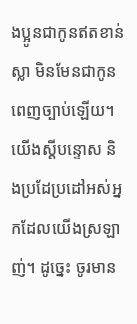ងប្អូនជាកូនឥតខាន់ស្លា មិនមែនជាកូនពេញច្បាប់ឡើយ។
យើងស្ដីបន្ទោស និងប្រដែប្រដៅអស់អ្នកដែលយើងស្រឡាញ់។ ដូច្នេះ ចូរមាន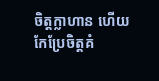ចិត្តក្លាហាន ហើយកែប្រែចិត្តគំ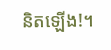និតឡើង!។